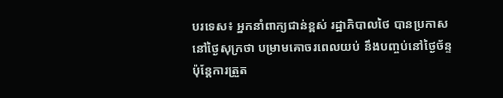បរទេស៖ អ្នកនាំពាក្យជាន់ខ្ពស់ រដ្ឋាភិបាលថៃ បានប្រកាសនៅថ្ងៃសុក្រថា បម្រាមគោចរពេលយប់ នឹងបញ្ចប់នៅថ្ងៃច័ន្ទ ប៉ុន្តែការត្រួត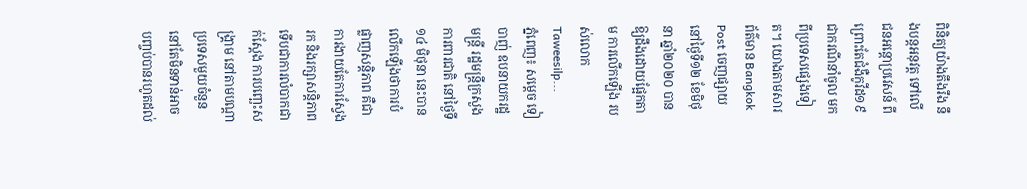ពិនិត្យយ៉ាងតឹងរឹង នឹងបន្តអនុវត្ត ទៅលើជនអន្តោប្រវេសន៍ ពីព្រោះតែជំងឺកូវីដ១៩ ជាករណីនាំចូល មកពីប្រទេសផ្សេងទៀត។ យោងតាមសារព័ត៌មាន Bangkok Post ចេញផ្សាយនៅថ្ងៃទី១២ ខែមិថុនា ឆ្នាំ២០២០ បានឱ្យដឹងដោយផ្អែកតាម ការលើកឡើង របស់លោក Taweesilp...
ភ្នំពេញ៖ សម្ដេច ទៀ បាញ់ ឧបនាយករដ្ឋមន្រ្តី រដ្ឋមន្រ្តីក្រសួងការពារជាតិ នៅថ្ងៃទី១៤ មិថុនា នេះបានលើកឡើងថាការបំផ្លាញសន្តិភាព គឺជាការងាយតែការស្វែងរក និងរក្សាសន្តិភាព ទើបជាការលំបាកជាក់ស្តែង ការបញ្ឆេះសង្គ្រាម នៅតាមបណ្តាប្រទេសមួយចំនួន នៅតែមិនទាន់អាច បញ្ចប់បានរហូតដល់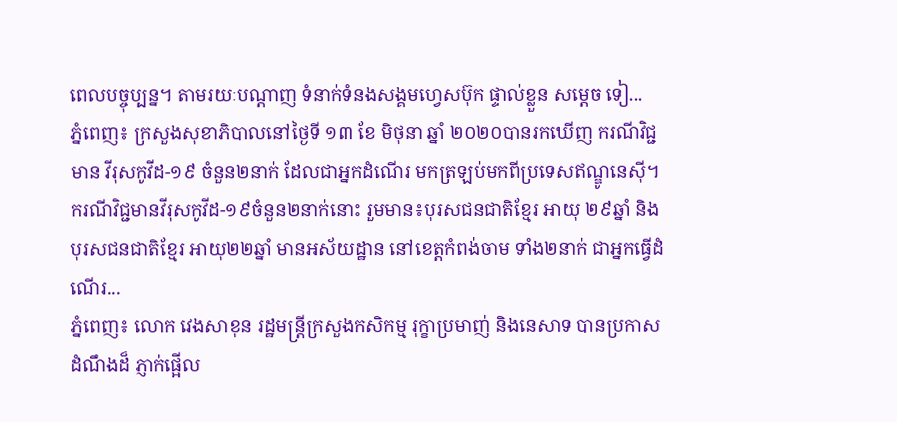ពេលបច្ចុប្បន្ន។ តាមរយៈបណ្ដាញ ទំនាក់ទំនងសង្គមហ្វេសប៊ុក ផ្ទាល់ខ្លួន សម្ដេច ទៀ...
ភ្នំពេញ៖ ក្រសួងសុខាភិបាលនៅថ្ងៃទី ១៣ ខែ មិថុនា ឆ្នាំ ២០២០បានរកឃើញ ករណីវិជ្ជមាន វីរុសកូវីដ-១៩ ចំនួន២នាក់ ដែលជាអ្នកដំណើរ មកត្រឡប់មកពីប្រទេសឥណ្ឌូនេស៊ី។ ករណីវិជ្ជមានវីរុសកូវីដ-១៩ចំនួន២នាក់នោះ រួមមាន៖បុរសជនជាតិខ្មែរ អាយុ ២៩ឆ្នាំ និងបុរសជនជាតិខ្មែរ អាយុ២២ឆ្នាំ មានអស័យដ្ឋាន នៅខេត្តកំពង់ចាម ទាំង២នាក់ ជាអ្នកធ្វើដំណើរ...
ភ្នំពេញ៖ លោក វេងសាខុន រដ្ឋមន្រ្តីក្រសួងកសិកម្ម រុក្ខាប្រមាញ់ និងនេសាទ បានប្រកាសដំណឹងដ៏ ភ្ញាក់ផ្អើល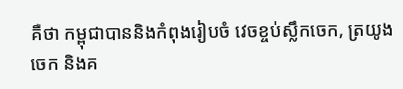គឺថា កម្ពុជាបាននិងកំពុងរៀបចំ វេចខ្ចប់ស្លឹកចេក, ត្រយូងចេក និងគ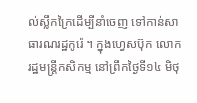ល់ស្លឹកក្រៃដើម្បីនាំចេញ ទៅកាន់សាធារណរដ្ឋកូរ៉េ ។ ក្នុងហ្វេសប៊ុក លោករដ្ឋមន្រ្តីកសិកម្ម នៅព្រឹកថ្ងៃទី១៤ មិថុ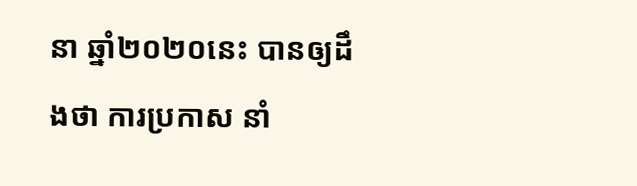នា ឆ្នាំ២០២០នេះ បានឲ្យដឹងថា ការប្រកាស នាំ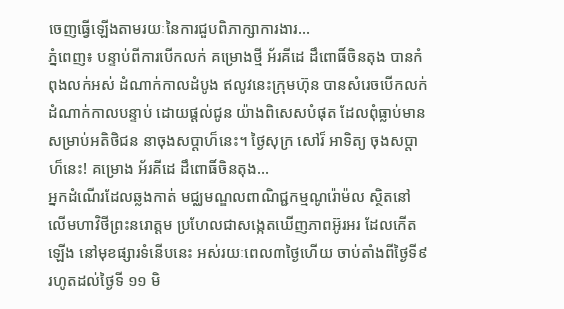ចេញធ្វើឡើងតាមរយៈនៃការជួបពិភាក្សាការងារ...
ភ្នំពេញ៖ បន្ទាប់ពីការបើកលក់ គម្រោងថ្មី អ័រគីដេ ដឹពោធិ៍ចិនតុង បានកំពុងលក់អស់ ដំណាក់កាលដំបូង ឥលូវនេះក្រុមហ៊ុន បានសំរេចបើកលក់ ដំណាក់កាលបន្ទាប់ ដោយផ្តល់ជូន យ៉ាងពិសេសបំផុត ដែលពុំធ្លាប់មាន សម្រាប់អតិថិជន នាចុងសប្តាហ៏នេះ។ ថ្ងៃសុក្រ សៅរ៏ អាទិត្យ ចុងសប្តាហ៏នេះ! គម្រោង អ័រគីដេ ដឹពោធិ៍ចិនតុង...
អ្នកដំណើរដែលឆ្លងកាត់ មជ្ឈមណ្ឌលពាណិជ្ជកម្មណូរ៉ោម៉ល ស្ថិតនៅលើមហាវិថីព្រះនរោត្តម ប្រហែលជាសង្កេតឃើញភាពអ៊ូរអរ ដែលកើតឡើង នៅមុខផ្សារទំនើបនេះ អស់រយៈពេល៣ថ្ងៃហើយ ចាប់តាំងពីថ្ងៃទី៩ រហូតដល់ថ្ងៃទី ១១ មិ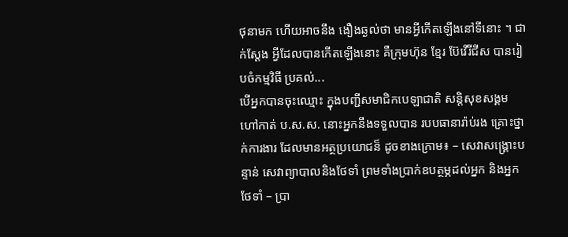ថុនាមក ហើយអាចនឹង ងឿងឆ្ងល់ថា មានអ្វីកើតឡើងនៅទីនោះ ។ ជាក់ស្តែង អ្វីដែលបានកើតឡើងនោះ គឺក្រុមហ៊ុន ខ្មែរ ប៊ែវើរីជីស បានរៀបចំកម្មវិធី ប្រគល់...
បើអ្នកបានចុះឈ្មោះ ក្នុងបញ្ជីសមាជិកបេឡាជាតិ សន្តិសុខសង្គម ហៅកាត់ ប.ស.ស. នោះអ្នកនឹងទទួលបាន របបធានារ៉ាប់រង គ្រោះថ្នាក់ការងារ ដែលមានអត្ថប្រយោជន៏ ដូចខាងក្រោម៖ – សេវាសង្គ្រោះបន្ទាន់ សេវាព្យាបាលនិងថែទាំ ព្រមទាំងប្រាក់ឧបត្ថម្ភដល់អ្នក និងអ្នកថែទាំ – ប្រា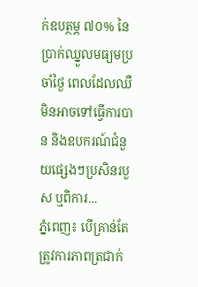ក់ឧបត្ថម្ភ ៧០% នៃប្រាក់ឈ្នួលមធ្យមប្រចាំថ្ងៃ ពេលដែលឈឺមិនអាចទៅធ្វើការបាន និងឧបករណ៍ជំនួយផ្សេងៗប្រសិនរបួស ឬពិការ...
ភ្នំពេញ៖ បើគ្រាន់តែត្រូវការភាពត្រជាក់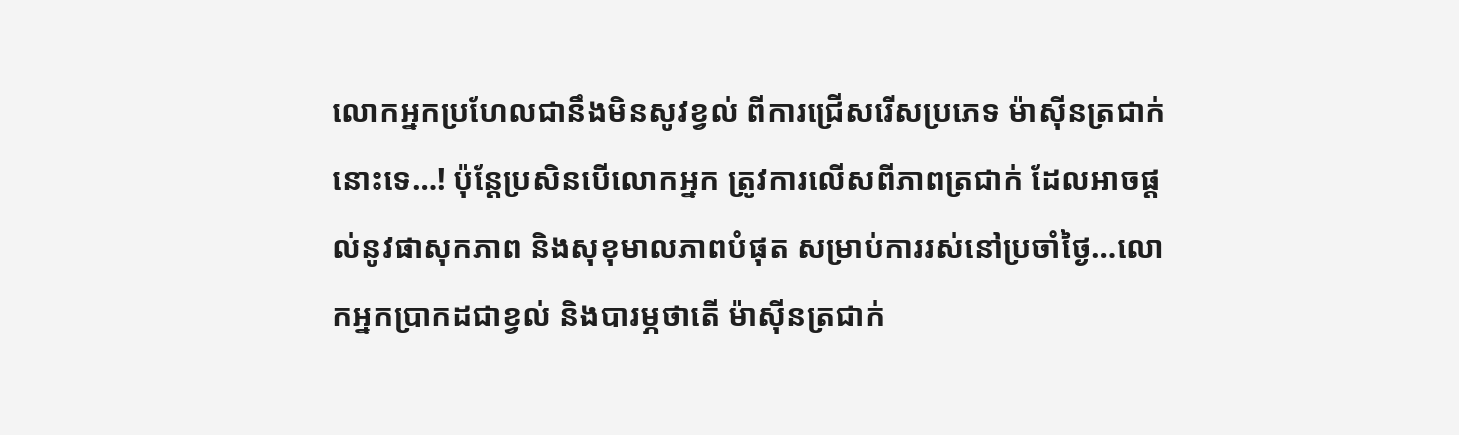លោកអ្នកប្រហែលជានឹងមិនសូវខ្វល់ ពីការជ្រើសរើសប្រភេទ ម៉ាស៊ីនត្រជាក់នោះទេ…! ប៉ុន្តែប្រសិនបើលោកអ្នក ត្រូវការលើសពីភាពត្រជាក់ ដែលអាចផ្តល់នូវផាសុកភាព និងសុខុមាលភាពបំផុត សម្រាប់ការរស់នៅប្រចាំថ្ងៃ…លោកអ្នកប្រាកដជាខ្វល់ និងបារម្ភថាតើ ម៉ាស៊ីនត្រជាក់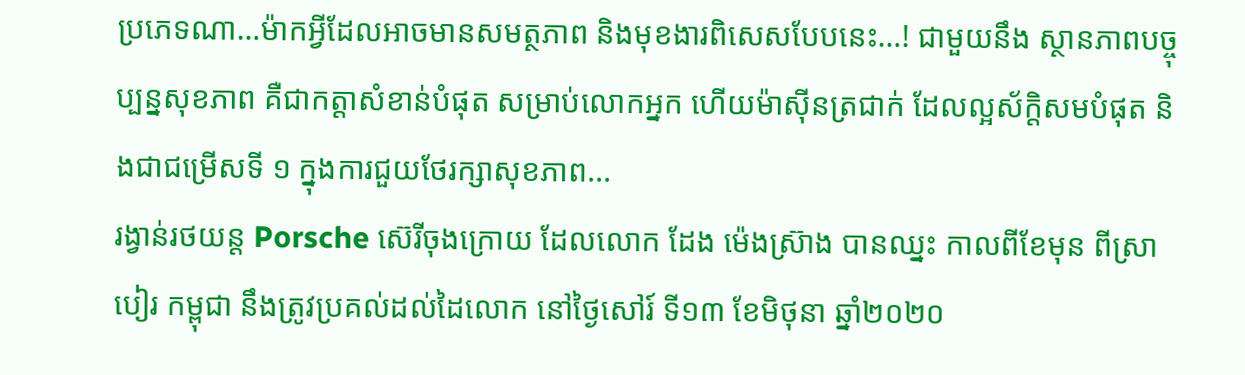ប្រភេទណា…ម៉ាកអ្វីដែលអាចមានសមត្ថភាព និងមុខងារពិសេសបែបនេះ…! ជាមួយនឹង ស្ថានភាពបច្ចុប្បន្នសុខភាព គឺជាកត្តាសំខាន់បំផុត សម្រាប់លោកអ្នក ហើយម៉ាស៊ីនត្រជាក់ ដែលល្អស័ក្តិសមបំផុត និងជាជម្រើសទី ១ ក្នុងការជួយថែរក្សាសុខភាព...
រង្វាន់រថយន្ត Porsche ស៊េរីចុងក្រោយ ដែលលោក ដែង ម៉េងស្រ៊ាង បានឈ្នះ កាលពីខែមុន ពីស្រាបៀរ កម្ពុជា នឹងត្រូវប្រគល់ដល់ដៃលោក នៅថ្ងៃសៅរ៍ ទី១៣ ខែមិថុនា ឆ្នាំ២០២០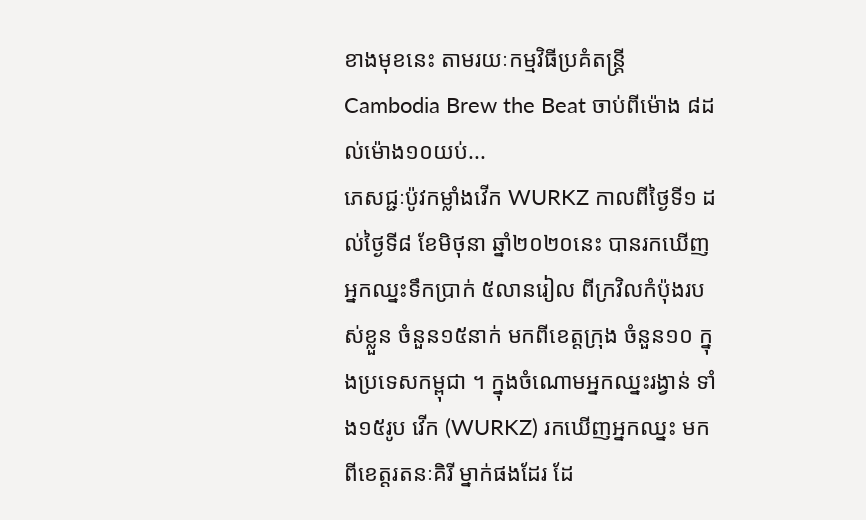ខាងមុខនេះ តាមរយៈកម្មវិធីប្រគំតន្រ្តី Cambodia Brew the Beat ចាប់ពីម៉ោង ៨ដល់ម៉ោង១០យប់...
ភេសជ្ជៈប៉ូវកម្លាំងវើក WURKZ កាលពីថ្ងៃទី១ ដល់ថ្ងៃទី៨ ខែមិថុនា ឆ្នាំ២០២០នេះ បានរកឃើញអ្នកឈ្នះទឹកប្រាក់ ៥លានរៀល ពីក្រវិលកំប៉ុងរបស់ខ្លួន ចំនួន១៥នាក់ មកពីខេត្តក្រុង ចំនួន១០ ក្នុងប្រទេសកម្ពុជា ។ ក្នុងចំណោមអ្នកឈ្នះរង្វាន់ ទាំង១៥រូប វើក (WURKZ) រកឃើញអ្នកឈ្នះ មកពីខេត្តរតនៈគិរី ម្នាក់ផងដែរ ដែ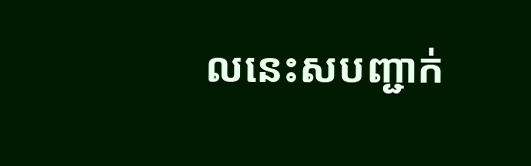លនេះសបញ្ជាក់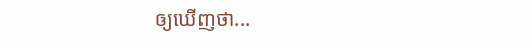ឲ្យឃើញថា...